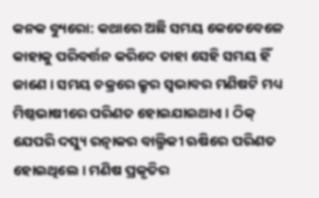କନକ ବ୍ୟୁରୋ: କଥାରେ ଅଛି ସମୟ କେତେବେଳେ କାହାକୁ ପରିବର୍ତ୍ତନ କରିଦେ ତାହା ସେହି ସମୟ ହିଁ ଜାଣେ । ସମୟ ଚକ୍ରରେ କ୍ରୁର ସ୍ବଭାବର ମଣିଷଟି ମଧ୍ୟ ମିଷ୍ଠଭାଷୀରେ ପରିଣତ ହୋଇଯାଇଥାଏ । ଠିକ୍‌ ଯେପରି ଦସ୍ୟୁ ରତ୍ନାକର ବାଲ୍ମିକୀ ଋଷିରେ ପରିଣତ ହୋଇଥିଲେ । ମଣିଷ ପ୍ରକୃତିର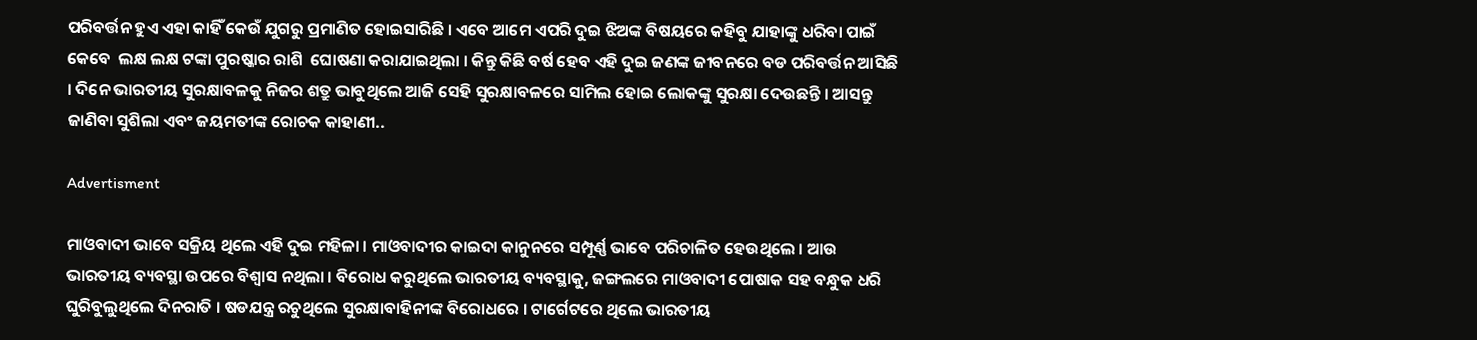ପରିବର୍ତ୍ତନ ହୁଏ ଏହା କାହିଁ କେଉଁ ଯୁଗରୁ ପ୍ରମାଣିତ ହୋଇସାରିଛି । ଏବେ ଆମେ ଏପରି ଦୁଇ ଝିଅଙ୍କ ବିଷୟରେ କହିବୁ ଯାହାଙ୍କୁ ଧରିବା ପାଇଁ କେବେ  ଲକ୍ଷ ଲକ୍ଷ ଟଙ୍କା ପୁରଷ୍କାର ରାଶି  ଘୋଷଣା କରାଯାଇଥିଲା । କିନ୍ତୁ କିଛି ବର୍ଷ ହେବ ଏହି ଦୁଇ ଜଣଙ୍କ ଜୀବନରେ ବଡ ପରିବର୍ତ୍ତନ ଆସିଛି । ଦିନେ ଭାରତୀୟ ସୁରକ୍ଷାବଳକୁ ନିଜର ଶତ୍ରୁ ଭାବୁଥିଲେ ଆଜି ସେହି ସୁରକ୍ଷାବଳରେ ସାମିଲ ହୋଇ ଲୋକଙ୍କୁ ସୁରକ୍ଷା ଦେଉଛନ୍ତି । ଆସନ୍ତୁ ଜାଣିବା ସୁଶିଲା ଏବଂ ଜୟମତୀଙ୍କ ରୋଚକ କାହାଣୀ..

Advertisment

ମାଓବାଦୀ ଭାବେ ସକ୍ରିୟ ଥିଲେ ଏହି ଦୁଇ ମହିଳା । ମାଓବାଦୀର କାଇଦା କାନୁନରେ ସମ୍ପୂର୍ଣ୍ଣ ଭାବେ ପରିଚାଳିତ ହେଉଥିଲେ । ଆଉ ଭାରତୀୟ ବ୍ୟବସ୍ଥା ଉପରେ ବିଶ୍ବାସ ନଥିଲା । ବିରୋଧ କରୁଥିଲେ ଭାରତୀୟ ବ୍ୟବସ୍ଥାକୁ, ଜଙ୍ଗଲରେ ମାଓବାଦୀ ପୋଷାକ ସହ ବନ୍ଧୁକ ଧରି ଘୁରିବୁଲୁଥିଲେ ଦିନରାତି । ଷଡଯନ୍ତ୍ର ରଚୁଥିଲେ ସୁରକ୍ଷାବାହିନୀଙ୍କ ବିରୋଧରେ । ଟାର୍ଗେଟରେ ଥିଲେ ଭାରତୀୟ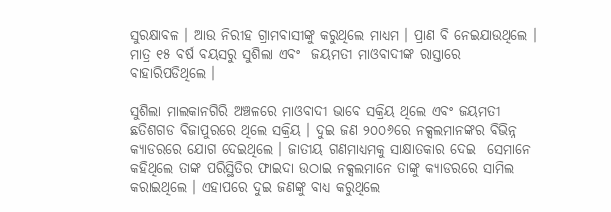ସୁରକ୍ଷାବଳ । ଆଉ ନିରୀହ ଗ୍ରାମବାସୀଙ୍କୁ କରୁଥିଲେ ମାଧ୍ୟମ । ପ୍ରାଣ ବି ନେଇଯାଉଥିଲେ । ମାତ୍ର ୧୫ ବର୍ଷ ବୟସରୁ ସୁଶିଲା ଏବଂ  ଜୟମତୀ ମାଓବାଦୀଙ୍କ ରାସ୍ତାରେ ବାହାରିପଡିଥିଲେ ।

ସୁଶିଲା ମାଲକାନଗିରି ଅଞ୍ଚଳରେ ମାଓବାଦୀ ଭାବେ ସକ୍ରିୟ ଥିଲେ ଏବଂ ଜୟମତୀ ଛତିଶଗଡ ବିଜାପୁରରେ ଥିଲେ ସକ୍ରିୟ । ଦୁଇ ଜଣ ୨୦୦୬ରେ ନକ୍ସଲମାନଙ୍କର ବିଭିନ୍ନ କ୍ୟାଡରରେ ଯୋଗ ଦେଇଥିଲେ । ଜାତୀୟ ଗଣମାଧ୍ୟମକୁ ସାକ୍ଷାତକାର ଦେଇ  ସେମାନେ କହିଥିଲେ ତାଙ୍କ ପରିସ୍ଥିତିର ଫାଇଦା ଉଠାଇ ନକ୍ସଲମାନେ ତାଙ୍କୁ କ୍ୟାଡରରେ ସାମିଲ କରାଇଥିଲେ । ଏହାପରେ ଦୁଇ ଜଣଙ୍କୁ ବାଧ୍ୟ କରୁଥିଲେ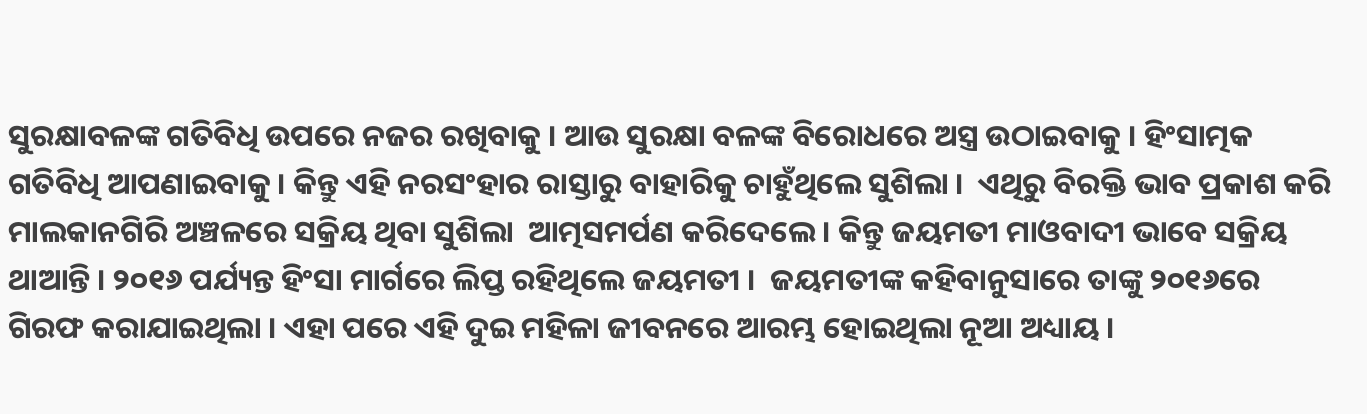ସୁରକ୍ଷାବଳଙ୍କ ଗତିବିଧି ଉପରେ ନଜର ରଖିବାକୁ । ଆଉ ସୁରକ୍ଷା ବଳଙ୍କ ବିରୋଧରେ ଅସ୍ତ୍ର ଉଠାଇବାକୁ । ହିଂସାତ୍ମକ ଗତିବିଧି ଆପଣାଇବାକୁ । କିନ୍ତୁ ଏହି ନରସଂହାର ରାସ୍ତାରୁ ବାହାରିକୁ ଚାହୁଁଥିଲେ ସୁଶିଲା ।  ଏଥିରୁ ବିରକ୍ତି ଭାବ ପ୍ରକାଶ କରି ମାଲକାନଗିରି ଅଞ୍ଚଳରେ ସକ୍ରିୟ ଥିବା ସୁଶିଲା  ଆତ୍ମସମର୍ପଣ କରିଦେଲେ । କିନ୍ତୁ ଜୟମତୀ ମାଓବାଦୀ ଭାବେ ସକ୍ରିୟ ଥାଆନ୍ତି । ୨୦୧୬ ପର୍ଯ୍ୟନ୍ତ ହିଂସା ମାର୍ଗରେ ଲିପ୍ତ ରହିଥିଲେ ଜୟମତୀ ।  ଜୟମତୀଙ୍କ କହିବାନୁସାରେ ତାଙ୍କୁ ୨୦୧୬ରେ ଗିରଫ କରାଯାଇଥିଲା । ଏହା ପରେ ଏହି ଦୁଇ ମହିଳା ଜୀବନରେ ଆରମ୍ଭ ହୋଇଥିଲା ନୂଆ ଅଧ୍ୟାୟ ।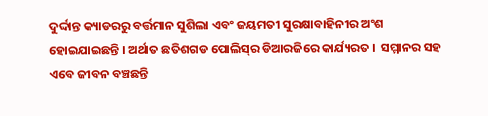ଦୁର୍ଦ୍ଦାନ୍ତ କ୍ୟାଡରରୁ ବର୍ତ୍ତମାନ ସୁଶିଲା ଏବଂ ଜୟମତୀ ସୁରକ୍ଷାବାହିନୀର ଅଂଶ ହୋଇଯାଇଛନ୍ତି । ଅର୍ଥାତ ଛତିଶଗଡ ପୋଲିସ୍‌ର ଡିଆରଜିରେ କାର୍ଯ୍ୟରତ ।  ସମ୍ମାନର ସହ ଏବେ ଜୀବନ ବଞ୍ଚଛନ୍ତି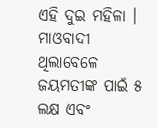ଏହି ଦୁଇ ମହିଳା । ମାଓବାଦୀ ଥିଲାବେଳେ ଜୟମତୀଙ୍କ ପାଇଁ ୫ ଲକ୍ଷ ଏବଂ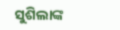ସୁଶିଲାଙ୍କ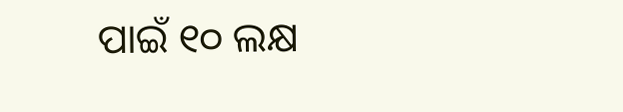ପାଇଁ ୧୦ ଲକ୍ଷ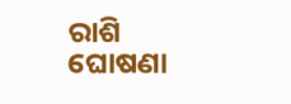ରାଶି ଘୋଷଣା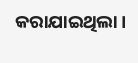କରାଯାଇଥିଲା ।